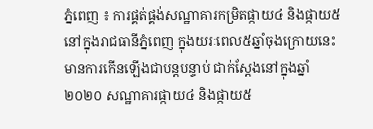ភ្នំពេញ ៖ ការផ្គត់ផ្គង់សណ្ឋាគារកម្រិតផ្កាយ៤ និងផ្កាយ៥ នៅក្នុងរាជធានីភ្នំពេញ ក្នុងយរៈពេល៥ឆ្នាំចុងក្រោយនេះ មានការកើនឡើងជាបន្តបន្ទាប់ ជាក់ស្ដែងនៅក្នុងឆ្នាំ២០២០ សណ្ឋាគារផ្កាយ៤ និងផ្កាយ៥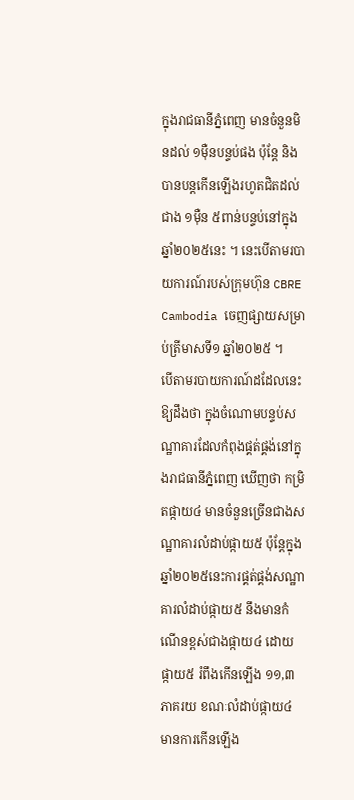ក្នុងរាជធានីភ្នំពេញ មានចំនួនមិនដល់ ១ម៉ឺនបន្ទប់ផង ប៉ុន្តែ និងបានបន្តកើនឡើងរហូតជិតដល់ជាង ១ម៉ឺន ៥ពាន់បន្ទប់នៅក្នុងឆ្នាំ២០២៥នេះ ។ នេះបើតាមរបាយការណ៍របស់ក្រុមហ៊ុន CBRE Cambodia ចេញផ្សាយសម្រាប់ត្រីមាសទី១ ឆ្នាំ២០២៥ ។
បើតាមរបាយការណ៍ដដែលនេះឱ្យដឹងថា ក្នុងចំណោមបន្ទប់សណ្ឋាគារដែលកំពុងផ្គត់ផ្គង់នៅក្នុងរាជធានីភ្នំពេញ ឃើញថា កម្រិតផ្កាយ៤ មានចំនួនច្រើនជាងសណ្ឋាគារលំដាប់ផ្កាយ៥ ប៉ុន្តែក្នុងឆ្នាំ២០២៥នេះការផ្គត់ផ្គង់សណ្ឋាគារលំដាប់ផ្កាយ៥ នឹងមានកំណើនខ្ពស់ជាងផ្កាយ៤ ដោយផ្កាយ៥ រំពឹងកើនឡើង ១១,៣ភាគរយ ខណៈលំដាប់ផ្កាយ៤ មានការកើនឡើង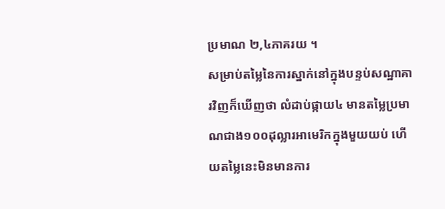ប្រមាណ ២,៤ភាគរយ ។
សម្រាប់តម្លៃនៃការស្នាក់នៅក្នុងបន្ទប់សណ្ឋាគារវិញក៏ឃើញថា លំដាប់ផ្កាយ៤ មានតម្លៃប្រមាណជាង១០០ដុល្លារអាមេរិកក្នុងមួយយប់ ហើយតម្លៃនេះមិនមានការ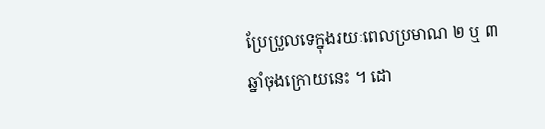ប្រែប្រួលទេក្នុងរយៈពេលប្រមាណ ២ ឬ ៣ឆ្នាំចុងក្រោយនេះ ។ ដោ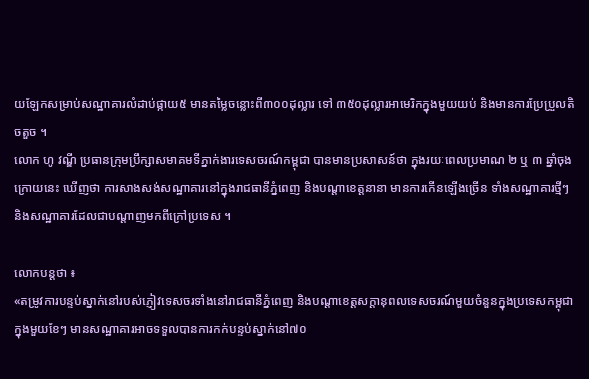យឡែកសម្រាប់សណ្ឋាគារលំដាប់ផ្កាយ៥ មានតម្លៃចន្លោះពី៣០០ដុល្លារ ទៅ ៣៥០ដុល្លារអាមេរិកក្នុងមួយយប់ និងមានការប្រែប្រួលតិចតួច ។
លោក ហូ វណ្ឌី ប្រធានក្រុមប្រឹក្សាសមាគមទីភ្នាក់ងារទេសចរណ៍កម្ពុជា បានមានប្រសាសន៍ថា ក្នុងរយៈពេលប្រមាណ ២ ឬ ៣ ឆ្នាំចុងក្រោយនេះ ឃើញថា ការសាងសង់សណ្ឋាគារនៅក្នុងរាជធានីភ្នំពេញ និងបណ្ដាខេត្តនានា មានការកើនឡើងច្រើន ទាំងសណ្ឋាគារថ្មីៗ និងសណ្ឋាគារដែលជាបណ្ដាញមកពីក្រៅប្រទេស ។

លោកបន្តថា ៖
«តម្រូវការបន្ទប់ស្នាក់នៅរបស់ភ្ញៀវទេសចរទាំងនៅរាជធានីភ្នំពេញ និងបណ្ដាខេត្តសក្ដានុពលទេសចរណ៍មួយចំនួនក្នុងប្រទេសកម្ពុជា ក្នុងមួយខែៗ មានសណ្ឋាគារអាចទទួលបានការកក់បន្ទប់ស្នាក់នៅ៧០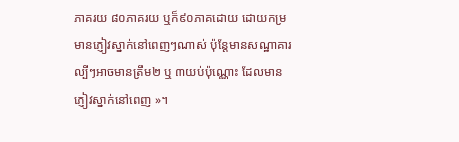ភាគរយ ៨០ភាគរយ ឬក៏៩០ភាគដោយ ដោយកម្រមានភ្ញៀវស្នាក់នៅពេញៗណាស់ ប៉ុន្តែមានសណ្ឋាគារល្បីៗអាចមានត្រឹម២ ឬ ៣យប់ប៉ុណ្ណោះ ដែលមានភ្ញៀវស្នាក់នៅពេញ »។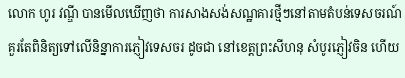លោក ហូរ វណ្ឌី បានមើលឃើញថា ការសាងសង់សណ្ឋគារថ្មីៗនៅតាមតំបន់ទេសចរណ៍គួរតែពិនិត្យទៅលើនិន្នាការភ្ញៀវទេសចរ ដូចជា នៅខេត្តព្រះសីហនុ សំបូរភ្ញៀវចិន ហើយ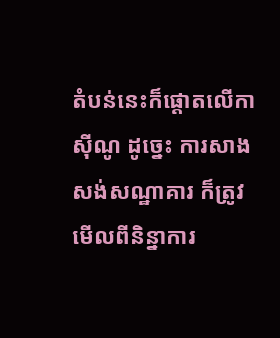តំបន់នេះក៏ផ្ដោតលើកាស៊ីណូ ដូច្នេះ ការសាងសង់សណ្ឋាគារ ក៏ត្រូវមើលពីនិន្នាការ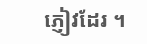ភ្ញៀវដែរ ។